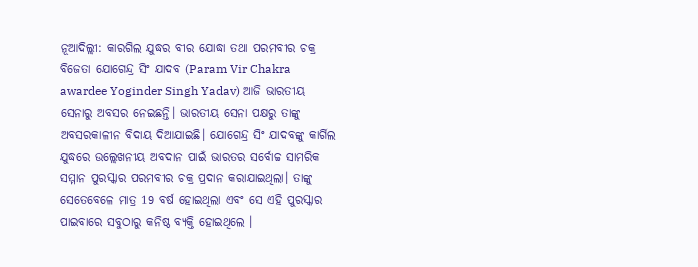ନୂଆଦିଲ୍ଲୀ: କାରଗିଲ ଯୁଦ୍ଧର ବୀର ଯୋଦ୍ଧା ତଥା ପରମବୀର ଚକ୍ର ବିଜେତା ଯୋଗେନ୍ଦ୍ର ସିଂ ଯାଦବ (Param Vir Chakra awardee Yoginder Singh Yadav) ଆଜି ଭାରତୀୟ ସେନାରୁ ଅବସର ନେଇଛନ୍ତି। ଭାରତୀୟ ସେନା ପକ୍ଷରୁ ତାଙ୍କୁ ଅବସରକାଳୀନ ବିଦାୟ ଦିଆଯାଇଛି। ଯୋଗେନ୍ଦ୍ର ସିଂ ଯାଦବଙ୍କୁ କାର୍ଗିଲ ଯୁଦ୍ଧରେ ଉଲ୍ଲେଖନୀୟ ଅବଦାନ ପାଇଁ ଭାରତର ସର୍ବୋଚ୍ଚ ସାମରିକ ସମ୍ମାନ ପୁରସ୍କାର ପରମବୀର ଚକ୍ର ପ୍ରଦାନ କରାଯାଇଥିଲା। ତାଙ୍କୁ ସେତେବେଳେ ମାତ୍ର 19 ବର୍ଷ ହୋଇଥିଲା ଏବଂ ସେ ଏହି ପୁରସ୍କାର ପାଇବାରେ ସବୁଠାରୁ କନିଷ୍ଠ ବ୍ୟକ୍ତି ହୋଇଥିଲେ ।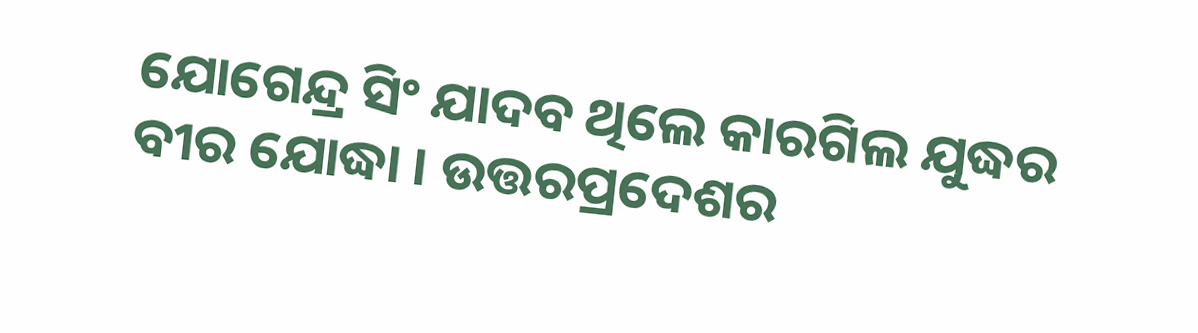ଯୋଗେନ୍ଦ୍ର ସିଂ ଯାଦବ ଥିଲେ କାରଗିଲ ଯୁଦ୍ଧର ବୀର ଯୋଦ୍ଧା । ଉତ୍ତରପ୍ରଦେଶର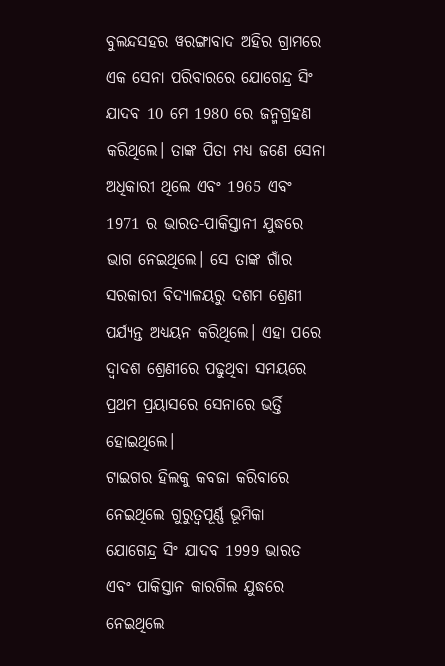ବୁଲନ୍ଦସହର ୱରଙ୍ଗାବାଦ ଅହିର ଗ୍ରାମରେ ଏକ ସେନା ପରିବାରରେ ଯୋଗେନ୍ଦ୍ର ସିଂ ଯାଦବ 10 ମେ 1980 ରେ ଜନ୍ମଗ୍ରହଣ କରିଥିଲେ। ତାଙ୍କ ପିତା ମଧ୍ୟ ଜଣେ ସେନା ଅଧିକାରୀ ଥିଲେ ଏବଂ 1965 ଏବଂ 1971 ର ଭାରତ-ପାକିସ୍ତାନୀ ଯୁଦ୍ଧରେ ଭାଗ ନେଇଥିଲେ। ସେ ତାଙ୍କ ଗାଁର ସରକାରୀ ବିଦ୍ୟାଳୟରୁ ଦଶମ ଶ୍ରେଣୀ ପର୍ଯ୍ୟନ୍ତ ଅଧ୍ୟୟନ କରିଥିଲେ। ଏହା ପରେ ଦ୍ବାଦଶ ଶ୍ରେଣୀରେ ପଢୁଥିବା ସମୟରେ ପ୍ରଥମ ପ୍ରୟାସରେ ସେନାରେ ଭର୍ତ୍ତି ହୋଇଥିଲେ।
ଟାଇଗର ହିଲକୁ କବଜା କରିବାରେ ନେଇଥିଲେ ଗୁରୁତ୍ବପୂର୍ଣ୍ଣ ଭୂମିକା
ଯୋଗେନ୍ଦ୍ର ସିଂ ଯାଦବ 1999 ଭାରତ ଏବଂ ପାକିସ୍ତାନ କାରଗିଲ ଯୁଦ୍ଧରେ ନେଇଥିଲେ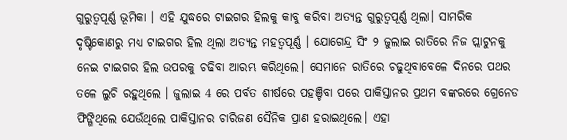ଗୁରୁତ୍ବପୂର୍ଣ୍ଣ ଭୂମିକା । ଏହି ଯୁଦ୍ଧରେ ଟାଇଗର ହିଲକୁ କାବୁ କରିବା ଅତ୍ୟନ୍ତ ଗୁରୁତ୍ବପୂର୍ଣ୍ଣ ଥିଲା। ସାମରିକ ଦୃଷ୍ଟିକୋଣରୁ ମଧ୍ୟ ଟାଇଗର ହିଲ ଥିଲା ଅତ୍ୟନ୍ତ ମହତ୍ବପୂର୍ଣ୍ଣ । ଯୋଗେନ୍ଦ୍ର ସିଂ ୨ ଜୁଲାଇ ରାତିରେ ନିଜ ପ୍ଲାଟୁନକୁ ନେଇ ଟାଇଗର ହିଲ ଉପରକୁ ଚଢିବା ଆରମ୍ଭ କରିଥିଲେ। ସେମାନେ ରାତିରେ ଚଢୁଥିବାବେଳେ ଦିନରେ ପଥର ତଳେ ଲୁଚି ରହୁଥିଲେ । ଜୁଲାଇ 4 ରେ ପର୍ବତ ଶୀର୍ଷରେ ପହଞ୍ଚିବା ପରେ ପାକିସ୍ତାନର ପ୍ରଥମ ବଙ୍କରରେ ଗ୍ରେନେଡ ଫିଙ୍ଗିଥିଲେ ଯେଉଁଥିଲେ ପାକିସ୍ତାନର ଚାରିଜଣ ସୈନିକ ପ୍ରାଣ ହରାଇଥିଲେ। ଏହା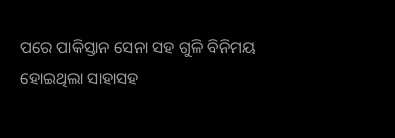ପରେ ପାକିସ୍ତାନ ସେନା ସହ ଗୁଳି ବିନିମୟ ହୋଇଥିଲା ସାହାସହ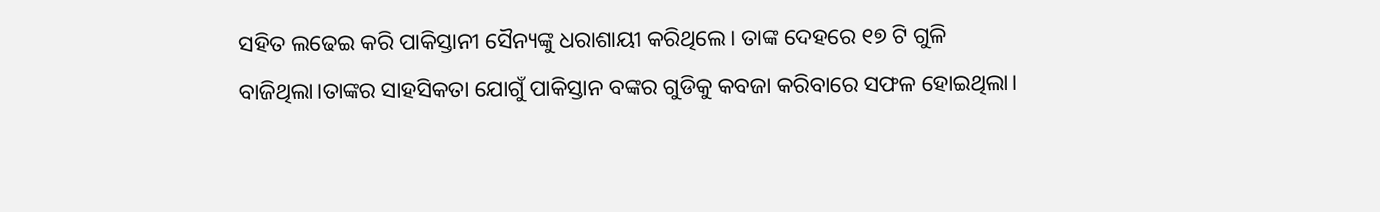ସହିତ ଲଢେଇ କରି ପାକିସ୍ତାନୀ ସୈନ୍ୟଙ୍କୁ ଧରାଶାୟୀ କରିଥିଲେ। ତାଙ୍କ ଦେହରେ ୧୭ ଟି ଗୁଳି ବାଜିଥିଲା।ତାଙ୍କର ସାହସିକତା ଯୋଗୁଁ ପାକିସ୍ତାନ ବଙ୍କର ଗୁଡିକୁ କବଜା କରିବାରେ ସଫଳ ହୋଇଥିଲା।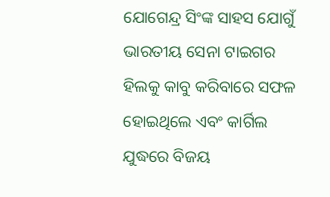ଯୋଗେନ୍ଦ୍ର ସିଂଙ୍କ ସାହସ ଯୋଗୁଁ ଭାରତୀୟ ସେନା ଟାଇଗର ହିଲକୁ କାବୁ କରିବାରେ ସଫଳ ହୋଇଥିଲେ ଏବଂ କାର୍ଗିଲ ଯୁଦ୍ଧରେ ବିଜୟ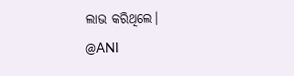ଲାଭ କରିଥିଲେ।
@ANI